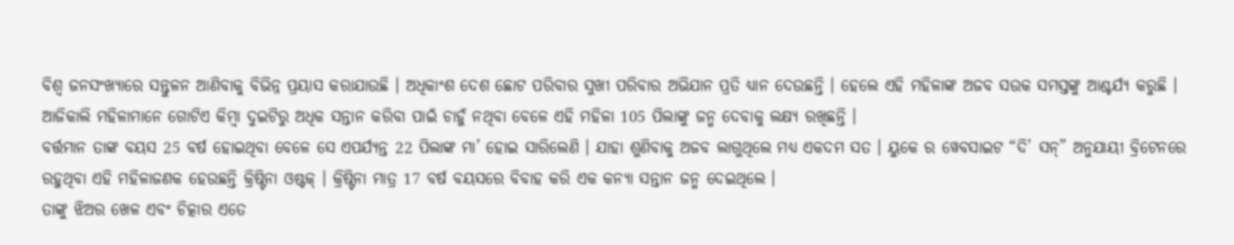ବିଶ୍ବ ଜନସଂଖ୍ୟାରେ ସନ୍ତୁଳନ ଆଣିବାକୁ ବିଭିନ୍ନ ପ୍ରୟାସ କରାଯାଉଛି । ଅଧିକାଂଶ ଦେଶ ଛୋଟ ପରିବାର ସୁଖୀ ପରିବାର ଅଭିଯାନ ପ୍ରତି ଧ୍ୟାନ ଦେଉଛନ୍ତି । ହେଲେ ଏହି ମହିଳାଙ୍କ ଅଜବ ସଉକ ସମସ୍ତଙ୍କୁ ଆଶ୍ଚର୍ଯ୍ୟ କରୁଛି । ଆଜିକାଲି ମହିଳାମାନେ ଗୋଟିଏ କିମ୍ବା ଦୁଇଟିରୁ ଅଧିକ ସନ୍ତାନ କରିବା ପାଇଁ ଚାହୁଁ ନଥିବା ବେଳେ ଏହି ମହିଳା 105 ପିଲାଙ୍କୁ ଜନ୍ମ ଦେବାକୁ ଲକ୍ଷ୍ୟ ରଖିଛନ୍ତି ।
ବର୍ତ୍ତମାନ ତାଙ୍କ ବୟସ 25 ବର୍ଷ ହୋଇଥିବା ବେଳେ ସେ ଏପର୍ଯ୍ୟନ୍ତ 22 ପିଲାଙ୍କ ମା’ ହୋଇ ସାରିଲେଣି । ଯାହା ଶୁଣିବାକୁ ଅଜବ ଲାଗୁଥିଲେ ମଧ୍ୟ ଏକଦମ ସତ । ୟୁକେ ର ୱେବସାଇଟ “ଦି’ ସନ୍” ଅନୁଯାୟୀ ବ୍ରିଟେନରେ ରହୁଥିବା ଏହି ମହିଳାଜଣକ ହେଉଛନ୍ତି କ୍ରିଷ୍ଟିନା ଓଷ୍ଟକ୍ । କ୍ରିଷ୍ଟିନା ମାତ୍ର 17 ବର୍ଷ ବୟସରେ ବିବାହ କରି ଏକ କନ୍ୟା ସନ୍ତାନ ଜନ୍ମ ଦେଇଥିଲେ ।
ତାଙ୍କୁ ଝିଅର ଖେଳ ଏବଂ ଚିତ୍କାର ଏତେ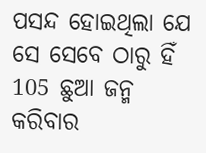ପସନ୍ଦ ହୋଇଥିଲା ଯେ ସେ ସେବେ ଠାରୁ ହିଁ 105 ଛୁଆ ଜନ୍ମ କରିବାର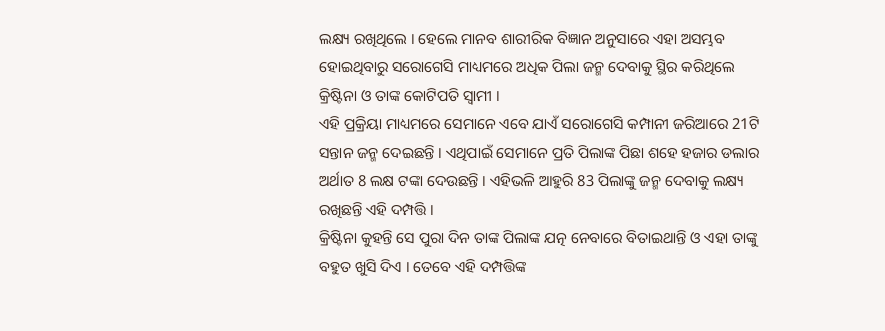ଲକ୍ଷ୍ୟ ରଖିଥିଲେ । ହେଲେ ମାନବ ଶାରୀରିକ ବିଜ୍ଞାନ ଅନୁସାରେ ଏହା ଅସମ୍ଭବ ହୋଇଥିବାରୁ ସରୋଗେସି ମାଧ୍ୟମରେ ଅଧିକ ପିଲା ଜନ୍ମ ଦେବାକୁ ସ୍ଥିର କରିଥିଲେ କ୍ରିଷ୍ଟିନା ଓ ତାଙ୍କ କୋଟିପତି ସ୍ଵାମୀ ।
ଏହି ପ୍ରକ୍ରିୟା ମାଧ୍ୟମରେ ସେମାନେ ଏବେ ଯାଏଁ ସରୋଗେସି କମ୍ପାନୀ ଜରିଆରେ 21ଟି ସନ୍ତାନ ଜନ୍ମ ଦେଇଛନ୍ତି । ଏଥିପାଇଁ ସେମାନେ ପ୍ରତି ପିଲାଙ୍କ ପିଛା ଶହେ ହଜାର ଡଲାର ଅର୍ଥାତ 8 ଲକ୍ଷ ଟଙ୍କା ଦେଉଛନ୍ତି । ଏହିଭଳି ଆହୁରି 83 ପିଲାଙ୍କୁ ଜନ୍ମ ଦେବାକୁ ଲକ୍ଷ୍ୟ ରଖିଛନ୍ତି ଏହି ଦମ୍ପତ୍ତି ।
କ୍ରିଷ୍ଟିନା କୁହନ୍ତି ସେ ପୁରା ଦିନ ତାଙ୍କ ପିଲାଙ୍କ ଯତ୍ନ ନେବାରେ ବିତାଇଥାନ୍ତି ଓ ଏହା ତାଙ୍କୁ ବହୁତ ଖୁସି ଦିଏ । ତେବେ ଏହି ଦମ୍ପତ୍ତିଙ୍କ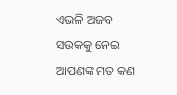ଏଭଳି ଅଜବ ସଉକକୁ ନେଇ ଆପଣଙ୍କ ମତ କଣ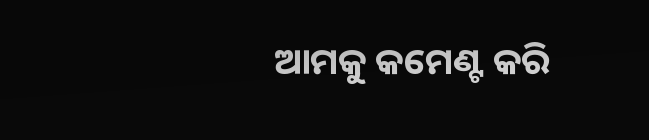ଆମକୁ କମେଣ୍ଟ କରି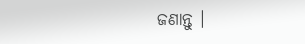ଜଣାନ୍ତୁ ।